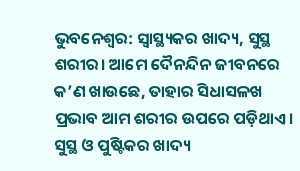ଭୁବନେଶ୍ଵର: ସ୍ୱାସ୍ଥ୍ୟକର ଖାଦ୍ୟ, ସୁସ୍ଥ ଶରୀର। ଆମେ ଦୈନନ୍ଦିନ ଜୀବନରେ କ’ଣ ଖାଉଛେ, ତାହାର ସିଧାସଳଖ ପ୍ରଭାବ ଆମ ଶରୀର ଉପରେ ପଡ଼ିଥାଏ। ସୁସ୍ଥ ଓ ପୁଷ୍ଟିକର ଖାଦ୍ୟ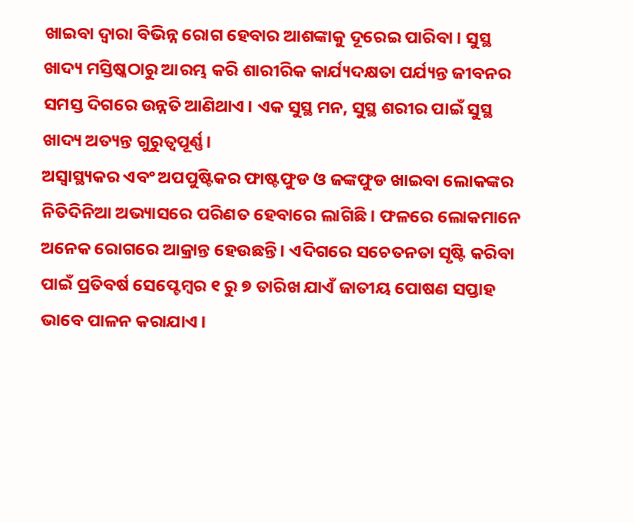ଖାଇବା ଦ୍ୱାରା ବିଭିନ୍ନ ରୋଗ ହେବାର ଆଶଙ୍କାକୁ ଦୂରେଇ ପାରିବା। ସୁସ୍ଥ ଖାଦ୍ୟ ମସ୍ତିଷ୍କଠାରୁ ଆରମ୍ଭ କରି ଶାରୀରିକ କାର୍ଯ୍ୟଦକ୍ଷତା ପର୍ଯ୍ୟନ୍ତ ଜୀବନର ସମସ୍ତ ଦିଗରେ ଉନ୍ନତି ଆଣିଥାଏ। ଏକ ସୁସ୍ଥ ମନ, ସୁସ୍ଥ ଶରୀର ପାଇଁ ସୁସ୍ଥ ଖାଦ୍ୟ ଅତ୍ୟନ୍ତ ଗୁରୁତ୍ଵପୂର୍ଣ୍ଣ।
ଅସ୍ଵାସ୍ଥ୍ୟକର ଏବଂ ଅପପୁଷ୍ଟିକର ଫାଷ୍ଟଫୁଡ ଓ ଜଙ୍କଫୁଡ ଖାଇବା ଲୋକଙ୍କର ନିତିଦିନିଆ ଅଭ୍ୟାସରେ ପରିଣତ ହେବାରେ ଲାଗିଛି । ଫଳରେ ଲୋକମାନେ ଅନେକ ରୋଗରେ ଆକ୍ରାନ୍ତ ହେଉଛନ୍ତି । ଏଦିଗରେ ସଚେତନତା ସୃଷ୍ଟି କରିବା ପାଇଁ ପ୍ରତିବର୍ଷ ସେପ୍ଟେମ୍ବର ୧ ରୁ ୭ ତାରିଖ ଯାଏଁ ଜାତୀୟ ପୋଷଣ ସପ୍ତାହ ଭାବେ ପାଳନ କରାଯାଏ ।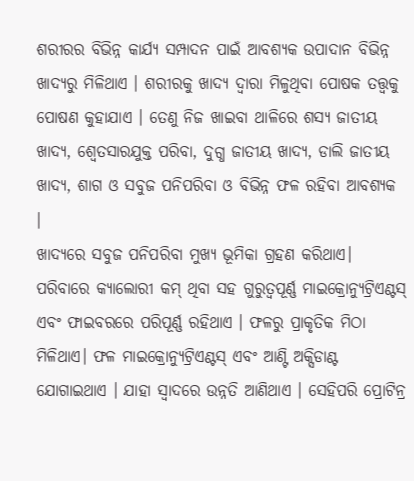ଶରୀରର ବିଭିନ୍ନ କାର୍ଯ୍ୟ ସମ୍ପାଦନ ପାଇଁ ଆବଶ୍ୟକ ଉପାଦାନ ବିଭିନ୍ନ ଖାଦ୍ୟରୁ ମିଳିଥାଏ । ଶରୀରକୁ ଖାଦ୍ୟ ଦ୍ଵାରା ମିଳୁଥିବା ପୋଷକ ତତ୍ତ୍ଵକୁ ପୋଷଣ କୁହାଯାଏ । ତେଣୁ ନିଜ ଖାଇବା ଥାଳିରେ ଶସ୍ୟ ଜାତୀୟ ଖାଦ୍ୟ, ଶ୍ଵେତସାରଯୁକ୍ତ ପରିବା, ଦୁଗ୍ଧ ଜାତୀୟ ଖାଦ୍ୟ, ଡାଲି ଜାତୀୟ ଖାଦ୍ୟ, ଶାଗ ଓ ସବୁଜ ପନିପରିବା ଓ ବିଭିନ୍ନ ଫଳ ରହିବା ଆବଶ୍ୟକ ।
ଖାଦ୍ୟରେ ସବୁଜ ପନିପରିବା ମୁଖ୍ୟ ଭୂମିକା ଗ୍ରହଣ କରିଥାଏ। ପରିବାରେ କ୍ୟାଲୋରୀ କମ୍ ଥିବା ସହ ଗୁରୁତ୍ୱପୂର୍ଣ୍ଣ ମାଇକ୍ରୋନ୍ୟୁଟ୍ରିଏଣ୍ଟସ୍ ଏବଂ ଫାଇବରରେ ପରିପୂର୍ଣ୍ଣ ରହିଥାଏ । ଫଳରୁ ପ୍ରାକୃତିକ ମିଠା ମିଳିଥାଏ। ଫଳ ମାଇକ୍ରୋନ୍ୟୁଟ୍ରିଏଣ୍ଟସ୍ ଏବଂ ଆଣ୍ଟି ଅକ୍ସିଡାଣ୍ଟ ଯୋଗାଇଥାଏ । ଯାହା ସ୍ଵାଦରେ ଉନ୍ନତି ଆଣିଥାଏ । ସେହିପରି ପ୍ରୋଟିନ୍ର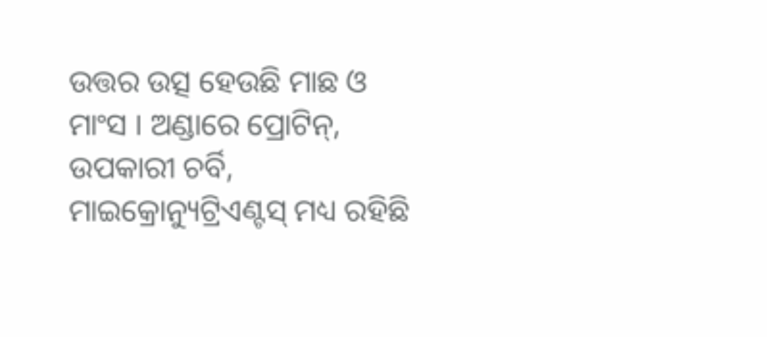ଉତ୍ତର ଉତ୍ସ ହେଉଛି ମାଛ ଓ ମାଂସ । ଅଣ୍ଡାରେ ପ୍ରୋଟିନ୍, ଉପକାରୀ ଚର୍ବି, ମାଇକ୍ରୋନ୍ୟୁଟ୍ରିଏଣ୍ଟସ୍ ମଧ୍ୟ ରହିଛି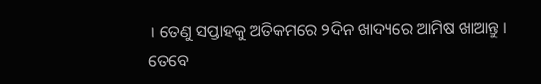। ତେଣୁ ସପ୍ତାହକୁ ଅତିକମରେ ୨ଦିନ ଖାଦ୍ୟରେ ଆମିଷ ଖାଆନ୍ତୁ । ତେବେ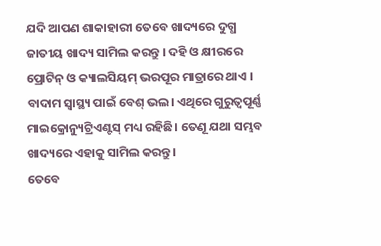ଯଦି ଆପଣ ଶାକାହାରୀ ତେବେ ଖାଦ୍ୟରେ ଦୁଗ୍ଧ ଜାତୀୟ ଖାଦ୍ୟ ସାମିଲ କରନ୍ତୁ । ଦହି ଓ କ୍ଷୀରରେ ପ୍ରୋଟିନ୍ ଓ କ୍ୟାଲସିୟମ୍ ଭରପୂର ମାତ୍ରାରେ ଥାଏ । ବାଦାମ ସ୍ୱାସ୍ଥ୍ୟ ପାଇଁ ବେଶ୍ ଭଲ। ଏଥିରେ ଗୁରୁତ୍ୱପୂର୍ଣ୍ଣ ମାଇକ୍ରୋନ୍ୟୁଟ୍ରିଏଣ୍ଟସ୍ ମଧ୍ୟ ରହିଛି। ତେଣୂ ଯଥା ସମ୍ଭବ ଖାଦ୍ୟରେ ଏହାକୁ ସାମିଲ କରନ୍ତୁ ।
ତେବେ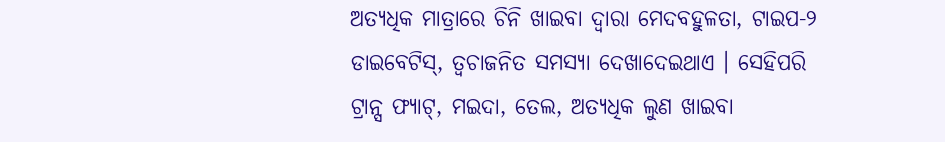ଅତ୍ୟଧିକ ମାତ୍ରାରେ ଚିନି ଖାଇବା ଦ୍ୱାରା ମେଦବହୁଳତା, ଟାଇପ-୨ ଡାଇବେଟିସ୍, ତ୍ଵଚାଜନିତ ସମସ୍ୟା ଦେଖାଦେଇଥାଏ । ସେହିପରି ଟ୍ରାନ୍ସ ଫ୍ୟାଟ୍, ମଇଦା, ତେଲ, ଅତ୍ୟଧିକ ଲୁଣ ଖାଇବା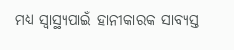ମଧ୍ୟ ସ୍ଵାସ୍ଥ୍ୟପାଇଁ ହାନୀକାରକ ସାବ୍ୟସ୍ତ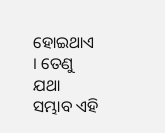ହୋଇଥାଏ । ତେଣୁ ଯଥା ସମ୍ଭାବ ଏହି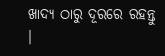ଖାଦ୍ୟ ଠାରୁ ଦୂରରେ ରହନ୍ତୁ ।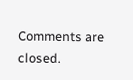Comments are closed.